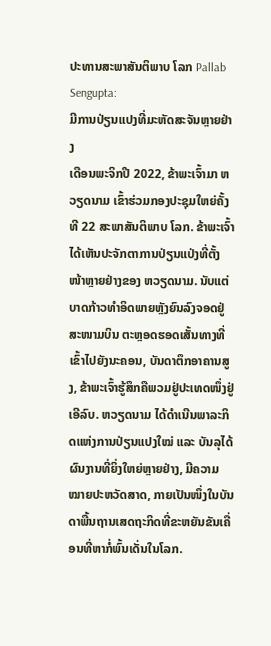ປະທານສະພາສັນຕິພາບ ໂລກ Pallab Sengupta:
ມີການປ່ຽນແປງທີ່ມະຫັດສະຈັນຫຼາຍຢ່າງ
ເດືອນພະຈິກປີ 2022, ຂ້າພະເຈົ້າມາ ຫວຽດນາມ ເຂົ້າຮ່ວມກອງປະຊຸມໃຫຍ່ຄັ້ງທີ 22 ສະພາສັນຕິພາບ ໂລກ. ຂ້າພະເຈົ້າໄດ້ເຫັນປະຈັກຕາການປ່ຽນແປ່ງທີ່ຕັ້ງໜ້າຫຼາຍຢ່າງຂອງ ຫວຽດນາມ. ນັບແຕ່ບາດກ້າວທຳອິດພາຍຫຼັງຍົນລົງຈອດຢູ່ສະໜາມບິນ ຕະຫຼອດຮອດເສັ້ນທາງທີ່ເຂົ້າໄປຍັງນະຄອນ, ບັນດາຕຶກອາຄານສູງ, ຂ້າພະເຈົ້າຮູ້ສຶກຄືພວມຢູ່ປະເທດໜຶ່ງຢູ່ເອີລົບ. ຫວຽດນາມ ໄດ້ດຳເນີນພາລະກິດແຫ່ງການປ່ຽນແປງໃໝ່ ແລະ ບັນລຸໄດ້ຜົນງານທີ່ຍິ່ງໃຫຍ່ຫຼາຍຢ່າງ, ມີຄວາມໝາຍປະຫວັດສາດ, ກາຍເປັນໜຶ່ງໃນບັນດາພື້ນຖານເສດຖະກິດທີ່ຂະຫຍັນຂັນເຄື່ອນທີ່ຫາກໍ່ພົ້ນເດັ່ນໃນໂລກ.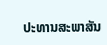ປະທານສະພາສັນ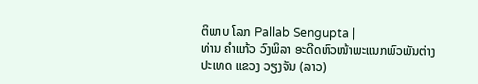ຕິພາບ ໂລກ Pallab Sengupta |
ທ່ານ ຄຳແກ້ວ ວົງພິລາ ອະດີດຫົວໜ້າພະແນກພົວພັນຕ່າງປະເທດ ແຂວງ ວຽງຈັນ (ລາວ)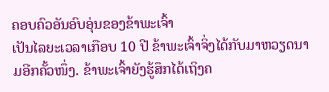ຄອບຄົວອັນອົບອຸ່ນຂອງຂ້າພະເຈົ້າ
ເປັນໄລຍະເວລາເກືອບ 10 ປີ ຂ້າພະເຈົ້າຈິ່ງໄດ້ກັບມາຫວຽດນາມອີກຄັ້ວໜຶ່ງ. ຂ້າພະເຈົ້າຍັງຮູ້ສຶກໄດ້ເຖິງຄ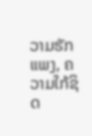ວາມຮັກແພງ, ຄວາມໃກ້ຊິດ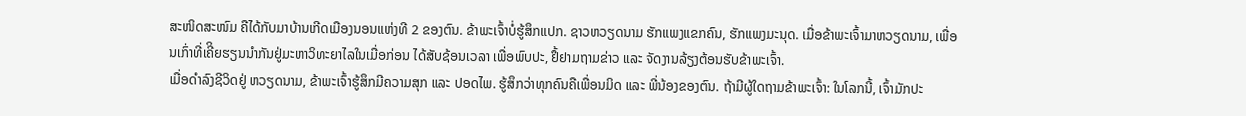ສະໜິດສະໜົມ ຄືໄດ້ກັບມາບ້ານເກີດເມືອງນອນແຫ່ງທີ 2 ຂອງຕົນ. ຂ້າພະເຈົ້າບໍ່ຮູ້ສຶກແປກ. ຊາວຫວຽດນາມ ຮັກແພງແຂກຄົນ, ຮັກແພງມະນຸດ. ເມື່ອຂ້າພະເຈົ້າມາຫວຽດນາມ, ເພື່ອນເກົ່າທີ່ເຄີິຍຮຽນນຳກັນຢູ່ມະຫາວິທະຍາໄລໃນເມື່ອກ່ອນ ໄດ້ສັບຊ້ອນເວລາ ເພື່ອພົບປະ, ຢຶ້ຢາມຖາມຂ່າວ ແລະ ຈັດງານລ້ຽງຕ້ອນຮັບຂ້າພະເຈົ້າ.
ເມື່ອດຳລົງຊີວິດຢູ່ ຫວຽດນາມ, ຂ້າພະເຈົ້າຮູ້ສຶກມີຄວາມສຸກ ແລະ ປອດໄພ. ຮູ້ສຶກວ່າທຸກຄົນຄືເພື່ອນມິດ ແລະ ພີ່ນ້ອງຂອງຕົນ. ຖ້າມີຜູ້ໃດຖາມຂ້າພະເຈົ້າ: ໃນໂລກນີ້, ເຈົ້າມັກປະ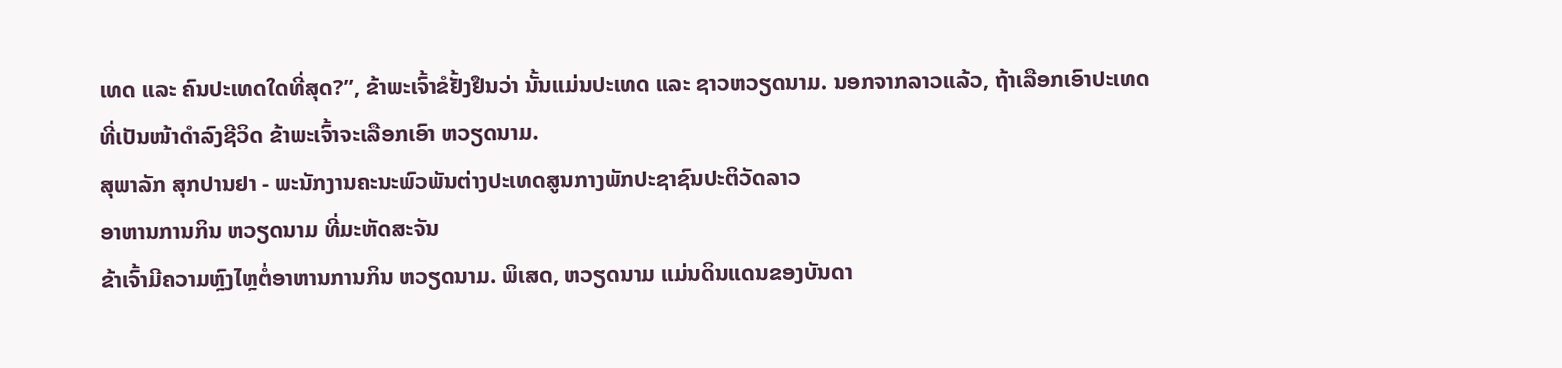ເທດ ແລະ ຄົນປະເທດໃດທີ່ສຸດ?”, ຂ້າພະເຈົ້າຂໍຢັ້ງຢຶນວ່າ ນັ້ນແມ່ນປະເທດ ແລະ ຊາວຫວຽດນາມ. ນອກຈາກລາວແລ້ວ, ຖ້າເລືອກເອົາປະເທດທີ່ເປັນໜ້າດຳລົງຊີວິດ ຂ້າພະເຈົ້າຈະເລືອກເອົາ ຫວຽດນາມ.
ສຸພາລັກ ສຸກປານຢາ - ພະນັກງານຄະນະພົວພັນຕ່າງປະເທດສູນກາງພັກປະຊາຊົນປະຕິວັດລາວ
ອາຫານການກິນ ຫວຽດນາມ ທີ່ມະຫັດສະຈັນ
ຂ້າເຈົ້າມີຄວາມຫຼົງໄຫຼຕໍ່ອາຫານການກິນ ຫວຽດນາມ. ພິເສດ, ຫວຽດນາມ ແມ່ນດິນແດນຂອງບັນດາ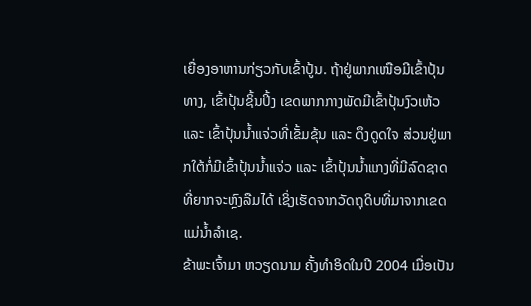ເຍື່ອງອາຫານກ່ຽວກັບເຂົ້າປູ້ນ. ຖ້າຢູ່ພາກເໜືອມີເຂົ້າປຸ້ນທາງ, ເຂົ້າປຸ້ນຊິ້ນປິ້ງ ເຂດພາກກາງພັດມີເຂົ້າປຸ້ນງົວເຫ້ວ ແລະ ເຂົ້າປຸ້ນນ້ຳແຈ່ວທີ່ເຂັ້ມຂຸ້ນ ແລະ ດຶງດູດໃຈ ສ່ວນຢູ່ພາກໃຕ້ກໍ່ມີເຂົ້າປຸ້ນນ້ຳແຈ່ວ ແລະ ເຂົ້າປຸ້ນນ້ຳແກງທີ່ມີລົດຊາດທີ່ຍາກຈະຫຼົງລືມໄດ້ ເຊິ່ງເຮັດຈາກວັດຖຸດິບທີ່ມາຈາກເຂດແມ່ນ້ຳລຳເຊ.
ຂ້າພະເຈົ້າມາ ຫວຽດນາມ ຄັ້ງທຳອິດໃນປີ 2004 ເມື່ອເປັນ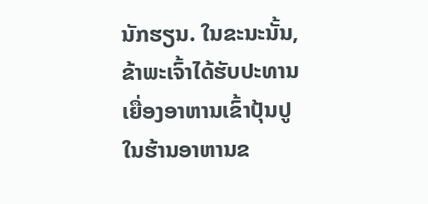ນັກຮຽນ. ໃນຂະນະນັ້ນ, ຂ້າພະເຈົ້າໄດ້ຮັບປະທານເຍື່ອງອາຫານເຂົ້າປຸ້ນປູໃນຮ້ານອາຫານຂ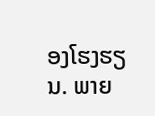ອງໂຮງຮຽນ. ພາຍ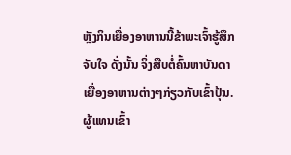ຫຼັງກິນເຍື່ອງອາຫານນີ້ຂ້າພະເຈົ້າຮູ້ສຶກຈັບໃຈ ດັ່ງນັ້ນ ຈິ່ງສືບຕໍ່ຄົ້ນຫາບັນດາເຍື່ອງອາຫານຕ່າງໆກ່ຽວກັບເຂົ້າປຸ້ນ.
ຜູ້ແທນເຂົ້າ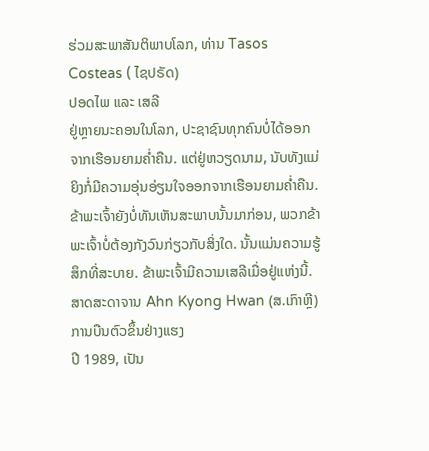ຮ່ວມສະພາສັນຕິພາບໂລກ, ທ່ານ Tasos Costeas ( ໄຊປຣັດ)
ປອດໄພ ແລະ ເສລີ
ຢູ່ຫຼາຍນະຄອນໃນໂລກ, ປະຊາຊົນທຸກຄົນບໍ່ໄດ້ອອກຈາກເຮືອນຍາມຄ່ຳຄືນ. ແຕ່ຢູ່ຫວຽດນາມ, ນັບທັງແມ່ຍິງກໍ່ມີຄວາມອຸ່ນອ່ຽນໃຈອອກຈາກເຮືອນຍາມຄ່ຳຄືນ. ຂ້າພະເຈົ້າຍັງບໍ່ທັນເຫັນສະພາບນັ້ນມາກ່ອນ, ພວກຂ້າພະເຈົ້າບໍ່ຕ້ອງກັງວົນກ່ຽວກັບສິ່ງໃດ. ນັ້ນແມ່ນຄວາມຮູ້ສຶກທີ່ສະບາຍ. ຂ້າພະເຈົ້າມີຄວາມເສລີເມື່ອຢູ່ແຫ່ງນີ້.
ສາດສະດາຈານ Ahn Kyong Hwan (ສ.ເກົາຫຼີ)
ການບືນຕົວຂຶ້ນຢ່າງແຮງ
ປີ 1989, ເປັນ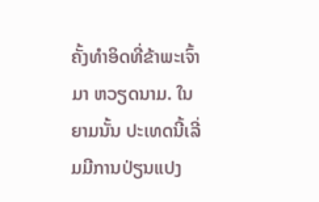ຄັ້ງທຳອິດທີ່ຂ້າພະເຈົ້າມາ ຫວຽດນາມ. ໃນຍາມນັ້ນ ປະເທດນີ້ເລີ່ມມີການປ່ຽນແປງ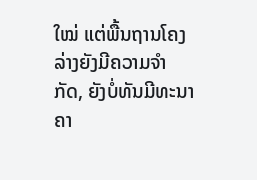ໃໝ່ ແຕ່ພື້ນຖານໂຄງລ່າງຍັງມີຄວາມຈຳກັດ, ຍັງບໍ່ທັນມີທະນາຄາ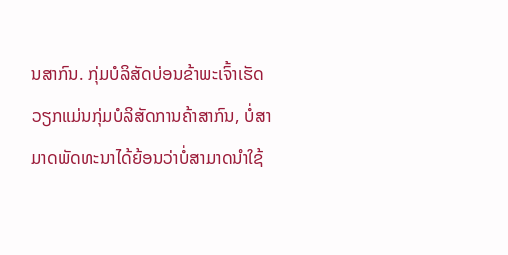ນສາກົນ. ກຸ່ມບໍລິສັດບ່ອນຂ້າພະເຈົ້າເຮັດວຽກແມ່ນກຸ່ມບໍລິສັດການຄ້າສາກົນ, ບໍ່ສາມາດພັດທະນາໄດ້ຍ້ອນວ່າບໍ່ສາມາດນຳໃຊ້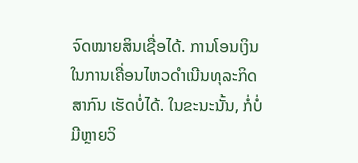ຈົດໝາຍສິນເຊື່ອໄດ້. ການໂອນເງິນໃນການເຄື່ອນໄຫວດຳເນີນທຸລະກິດສາກົນ ເຮັດບໍ່ໄດ້. ໃນຂະນະນັ້ນ, ກໍ່ບໍ່ມີຫຼາຍວິ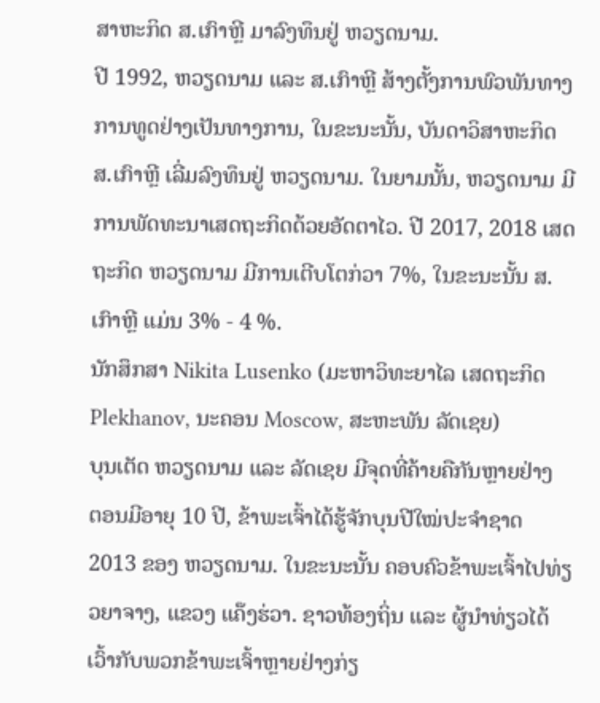ສາຫະກິດ ສ.ເກົາຫຼີ ມາລົງທຶນຢູ່ ຫວຽດນາມ.
ປີ 1992, ຫວຽດນາມ ແລະ ສ.ເກົາຫຼີ ສ້າງຕັ້ງການພົວພັນທາງການທູດຢ່າງເປັນທາງການ, ໃນຂະນະນັ້ນ, ບັນດາວິສາຫະກິດ ສ.ເກົາຫຼີ ເລີ່ມລົງທຶນຢູ່ ຫວຽດນາມ. ໃນຍາມນັ້ນ, ຫວຽດນາມ ມີການພັດທະນາເສດຖະກິດດ້ວຍອັດຕາໄວ. ປີ 2017, 2018 ເສດຖະກິດ ຫວຽດນາມ ມີການເຕີບໂຕກ່ວາ 7%, ໃນຂະນະນັ້ນ ສ.ເກົາຫຼີ ແມ່ນ 3% - 4 %.
ນັກສຶກສາ Nikita Lusenko (ມະຫາວິທະຍາໄລ ເສດຖະກິດ Plekhanov, ນະຄອນ Moscow, ສະຫະພັນ ລັດເຊຍ)
ບຸນເຕັດ ຫວຽດນາມ ແລະ ລັດເຊຍ ມີຈຸດທີ່ຄ້າຍຄືກັນຫຼາຍຢ່າງ
ຕອນມີອາຍຸ 10 ປີ, ຂ້າພະເຈົ້າໄດ້ຮູ້ຈັກບຸນປີໃໝ່ປະຈຳຊາດ 2013 ຂອງ ຫວຽດນາມ. ໃນຂະນະນັ້ນ ຄອບຄົວຂ້າພະເຈົ້າໄປທ່ຽວຍາຈາງ, ແຂວງ ແຄ໊ງຮ່ວາ. ຊາວທ້ອງຖິ່ນ ແລະ ຜູ້ນຳທ່ຽວໄດ້ເວົ້າກັບພວກຂ້າພະເຈົ້າຫຼາຍຢ່າງກ່ຽ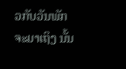ວກັບວັນພັກຈະມາເຖິງ ນັ້ນ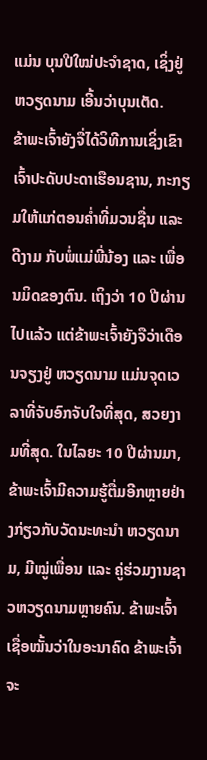ແມ່ນ ບຸນປີໃໝ່ປະຈຳຊາດ, ເຊິ່ງຢູ່ ຫວຽດນາມ ເອີ້ນວ່າບຸນເຕັດ.
ຂ້າພະເຈົ້າຍັງຈື່ໄດ້ວິທີການເຊິ່ງເຂົາເຈົ້າປະດັບປະດາເຮືອນຊານ, ກະກຽມໃຫ້ແກ່ຕອນຄ່ຳທີ່ມວນຊື່ນ ແລະ ດີງາມ ກັບພໍ່ແມ່ພີ່ນ້ອງ ແລະ ເພື່ອນມິດຂອງຕົນ. ເຖິງວ່າ 10 ປີຜ່ານໄປແລ້ວ ແຕ່ຂ້າພະເຈົ້າຍັງຈືວ່າເດືອນຈຽງຢູ່ ຫວຽດນາມ ແມ່ນຈຸດເວລາທີ່ຈັບອົກຈັບໃຈທີ່ສຸດ, ສວຍງາມທີ່ສຸດ. ໃນໄລຍະ 10 ປີຜ່ານມາ, ຂ້າພະເຈົ້າມີຄວາມຮູ້ຕື່ມອີກຫຼາຍຢ່າງກ່ຽວກັບວັດນະທະນຳ ຫວຽດນາມ, ມີໝູ່ເພື່ອນ ແລະ ຄູ່ຮ່ວມງານຊາວຫວຽດນາມຫຼາຍຄົນ. ຂ້າພະເຈົ້າເຊື່ອໝັ້ນວ່າໃນອະນາຄົດ ຂ້າພະເຈົ້າຈະ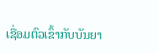ເຊື່ອມຕົວເຂົ້າກັບບັນຍາ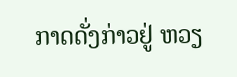ກາດດັ່ງກ່າວຢູ່ ຫວຽ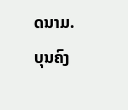ດນາມ.
ບຸນຄົງ